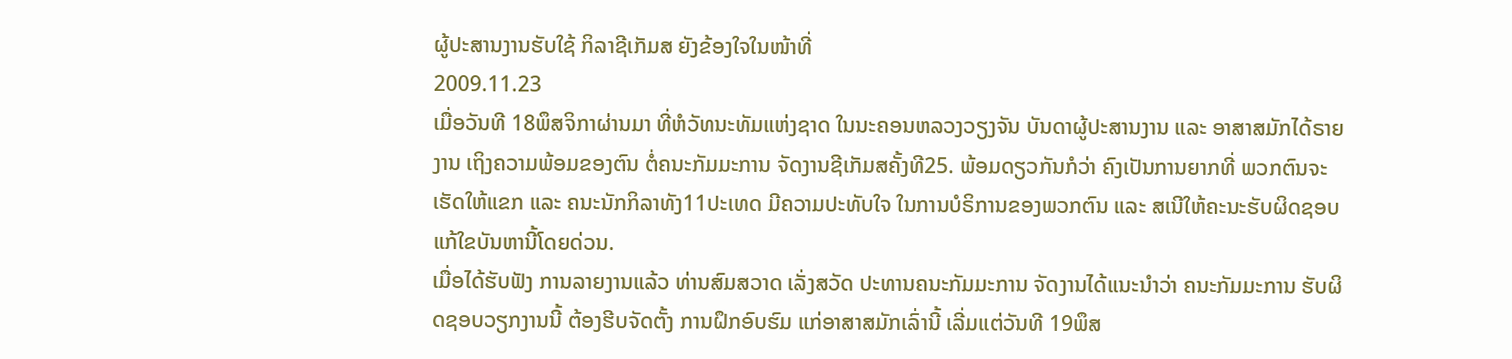ຜູ້ປະສານງານຮັບໃຊ້ ກິລາຊີເກັມສ ຍັງຂ້ອງໃຈໃນໜ້າທີ່
2009.11.23
ເມື່ອວັນທີ 18ພຶສຈິກາຜ່ານມາ ທີ່ຫໍວັທນະທັມແຫ່ງຊາດ ໃນນະຄອນຫລວງວຽງຈັນ ບັນດາຜູ້ປະສານງານ ແລະ ອາສາສມັກໄດ້ຣາຍງານ ເຖິງຄວາມພ້ອມຂອງຕົນ ຕໍ່ຄນະກັມມະການ ຈັດງານຊີເກັມສຄັ້ງທີ25. ພ້ອມດຽວກັນກໍວ່າ ຄົງເປັນການຍາກທີ່ ພວກຕົນຈະເຮັດໃຫ້ແຂກ ແລະ ຄນະນັກກິລາທັງ11ປະເທດ ມີຄວາມປະທັບໃຈ ໃນການບໍຣິການຂອງພວກຕົນ ແລະ ສເນີໃຫ້ຄະນະຮັບຜິດຊອບ ແກ້ໃຂບັນຫານີ້ໂດຍດ່ວນ.
ເມື່ອໄດ້ຮັບຟັງ ການລາຍງານແລ້ວ ທ່ານສົມສວາດ ເລັ່ງສວັດ ປະທານຄນະກັມມະການ ຈັດງານໄດ້ແນະນໍາວ່າ ຄນະກັມມະການ ຮັບຜິດຊອບວຽກງານນີ້ ຕ້ອງຮີບຈັດຕັ້ງ ການຝຶກອົບຮົມ ແກ່ອາສາສມັກເລົ່ານີ້ ເລີ່ມແຕ່ວັນທີ 19ພຶສ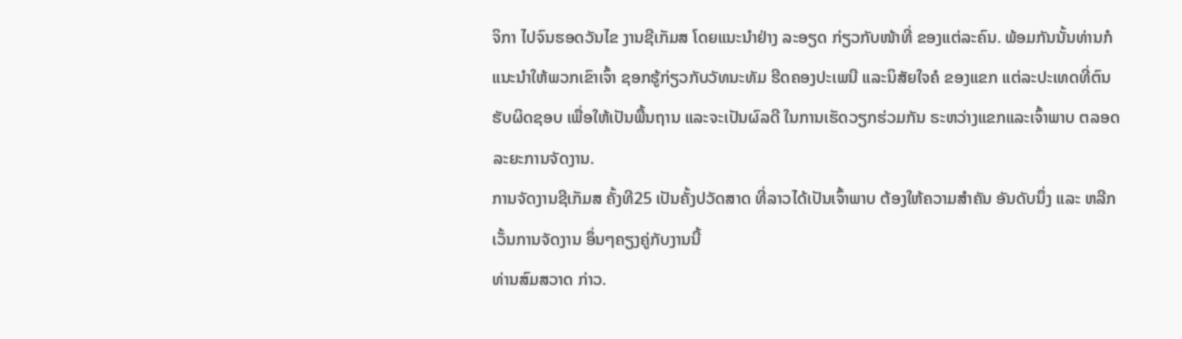ຈິກາ ໄປຈົນຮອດວັນໄຂ ງານຊີເກັມສ ໂດຍແນະນໍາຢ່າງ ລະອຽດ ກ່ຽວກັບໜ້າທີ່ ຂອງແຕ່ລະຄົນ. ພ້ອມກັນນັ້ນທ່ານກໍ ແນະນໍາໃຫ້ພວກເຂົາເຈົ້າ ຊອກຮູ້ກ່ຽວກັບວັທນະທັມ ຮີດຄອງປະເພນີ ແລະນິສັຍໃຈຄໍ ຂອງແຂກ ແຕ່ລະປະເທດທີ່ຕົນ ຮັບຜິດຊອບ ເພື່ອໃຫ້ເປັນພື້ນຖານ ແລະຈະເປັນຜົລດີ ໃນການເຮັດວຽກຮ່ວມກັນ ຣະຫວ່າງແຂກແລະເຈົ້າພາບ ຕລອດລະຍະການຈັດງານ.
ການຈັດງານຊີເກັມສ ຄັ້ງທີ25 ເປັນຄັ້ງປວັດສາດ ທີ່ລາວໄດ້ເປັນເຈົ້າພາບ ຕ້ອງໃຫ້ຄວາມສໍາຄັນ ອັນດັບນຶ່ງ ແລະ ຫລີກເວັ້ນການຈັດງານ ອຶ່ນໆຄຽງຄູ່ກັບງານນີ້
ທ່ານສົມສວາດ ກ່າວ.